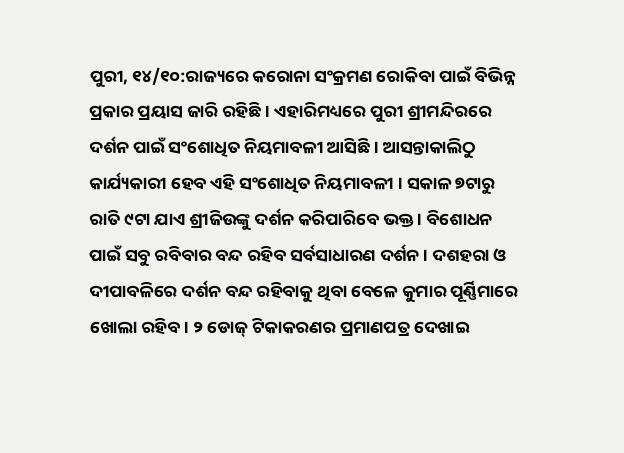ପୁରୀ, ୧୪/୧୦:ରାଜ୍ୟରେ କରୋନା ସଂକ୍ରମଣ ରୋକିବା ପାଇଁ ବିଭିନ୍ନ ପ୍ରକାର ପ୍ରୟାସ ଜାରି ରହିଛି। ଏହାରିମଧ୍ୟରେ ପୁରୀ ଶ୍ରୀମନ୍ଦିରରେ ଦର୍ଶନ ପାଇଁ ସଂଶୋଧିତ ନିୟମାବଳୀ ଆସିଛି । ଆସନ୍ତାକାଲିଠୁ କାର୍ଯ୍ୟକାରୀ ହେବ ଏହି ସଂଶୋଧିତ ନିୟମାବଳୀ । ସକାଳ ୭ଟାରୁ ରାତି ୯ଟା ଯାଏ ଶ୍ରୀଜିଉଙ୍କୁ ଦର୍ଶନ କରିପାରିବେ ଭକ୍ତ । ବିଶୋଧନ ପାଇଁ ସବୁ ରବିବାର ବନ୍ଦ ରହିବ ସର୍ବସାଧାରଣ ଦର୍ଶନ । ଦଶହରା ଓ ଦୀପାବଳିରେ ଦର୍ଶନ ବନ୍ଦ ରହିବାକୁ ଥିବା ବେଳେ କୁମାର ପୂର୍ଣ୍ଣିମାରେ ଖୋଲା ରହିବ। ୨ ଡୋଜ୍ ଟିକାକରଣର ପ୍ରମାଣପତ୍ର ଦେଖାଇ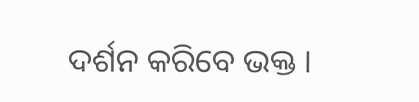ଦର୍ଶନ କରିବେ ଭକ୍ତ ।